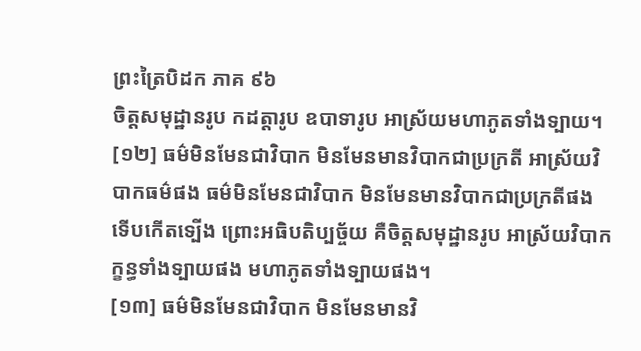ព្រះត្រៃបិដក ភាគ ៩៦
ចិត្តសមុដ្ឋានរូប កដត្តារូប ឧបាទារូប អាស្រ័យមហាភូតទាំងទ្បាយ។
[១២] ធម៌មិនមែនជាវិបាក មិនមែនមានវិបាកជាប្រក្រតី អាស្រ័យវិបាកធម៌ផង ធម៌មិនមែនជាវិបាក មិនមែនមានវិបាកជាប្រក្រតីផង ទើបកើតទ្បើង ព្រោះអធិបតិប្បច្ច័យ គឺចិត្តសមុដ្ឋានរូប អាស្រ័យវិបាកក្ខន្ធទាំងទ្បាយផង មហាភូតទាំងទ្បាយផង។
[១៣] ធម៌មិនមែនជាវិបាក មិនមែនមានវិ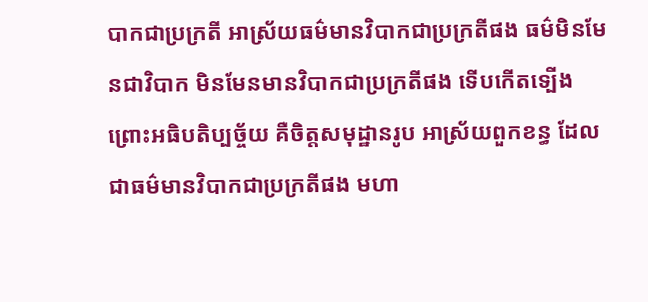បាកជាប្រក្រតី អាស្រ័យធម៌មានវិបាកជាប្រក្រតីផង ធម៌មិនមែនជាវិបាក មិនមែនមានវិបាកជាប្រក្រតីផង ទើបកើតទ្បើង ព្រោះអធិបតិប្បច្ច័យ គឺចិត្តសមុដ្ឋានរូប អាស្រ័យពួកខន្ធ ដែលជាធម៌មានវិបាកជាប្រក្រតីផង មហា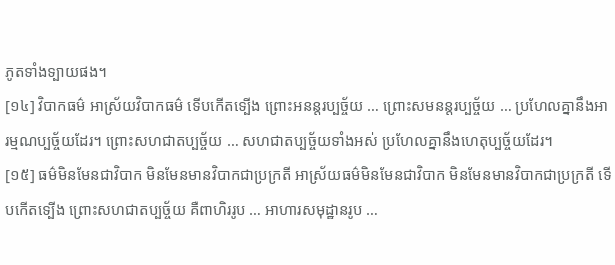ភូតទាំងទ្បាយផង។
[១៤] វិបាកធម៌ អាស្រ័យវិបាកធម៌ ទើបកើតទ្បើង ព្រោះអនន្តរប្បច្ច័យ … ព្រោះសមនន្តរប្បច្ច័យ … ប្រហែលគ្នានឹងអារម្មណប្បច្ច័យដែរ។ ព្រោះសហជាតប្បច្ច័យ … សហជាតប្បច្ច័យទាំងអស់ ប្រហែលគ្នានឹងហេតុប្បច្ច័យដែរ។
[១៥] ធម៌មិនមែនជាវិបាក មិនមែនមានវិបាកជាប្រក្រតី អាស្រ័យធម៌មិនមែនជាវិបាក មិនមែនមានវិបាកជាប្រក្រតី ទើបកើតទ្បើង ព្រោះសហជាតប្បច្ច័យ គឺពាហិររូប … អាហារសមុដ្ឋានរូប …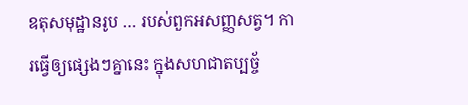ឧតុសមុដ្ឋានរូប … របស់ពួកអសញ្ញសត្វ។ ការធ្វើឲ្យផ្សេងៗគ្នានេះ ក្នុងសហជាតប្បច្ច័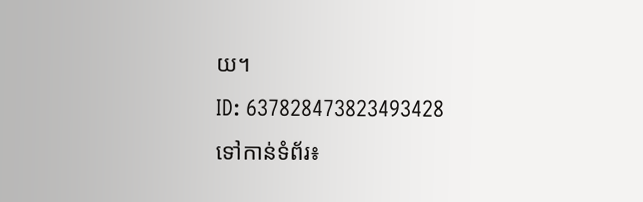យ។
ID: 637828473823493428
ទៅកាន់ទំព័រ៖